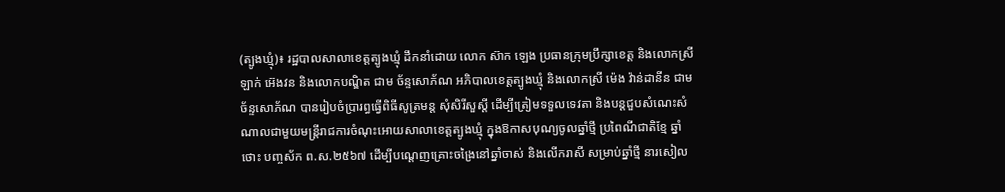(ត្បូងឃ្មុំ)៖ រដ្ឋបាលសាលាខេត្តត្បូងឃ្មុំ ដឹកនាំដោយ លោក ស៊ាក ឡេង ប្រធានក្រុមប្រឹក្សាខេត្ត និងលោកស្រី ឡាក់ អ៊េងវន និងលោកបណ្ឌិត ជាម ច័ន្ទសោភ័ណ អភិបាលខេត្តត្បូងឃ្មុំ និងលោកស្រី ម៉េង វ៉ាន់ដានីន ជាមច័ន្ទសោភ័ណ បានរៀបចំប្រារព្ធធ្វើពិធីសូត្រមន្ត សុំសិរីសួស្តី ដើម្បីត្រៀមទទួលទេវតា និងបន្តជួបសំណេះសំណាលជាមួយមន្រ្តីរាជការចំណុះអោយសាលាខេត្តត្បូងឃ្មុំ ក្នុងឱកាសបុណ្យចូលឆ្នាំថ្មី ប្រពៃណីជាតិខ្មែ ឆ្នាំថោះ បញ្ចស័ក ព.ស.២៥៦៧ ដើម្បីបណ្តេញគ្រោះចង្រៃនៅឆ្នាំចាស់ និងលើករាសី សម្រាប់ឆ្នាំថ្មី នារសៀល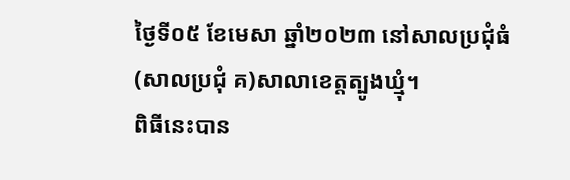ថ្ងៃទី០៥ ខែមេសា ឆ្នាំ២០២៣ នៅសាលប្រជុំធំ(សាលប្រជុំ គ)សាលាខេត្តត្បូងឃ្មុំ។
ពិធីនេះបាន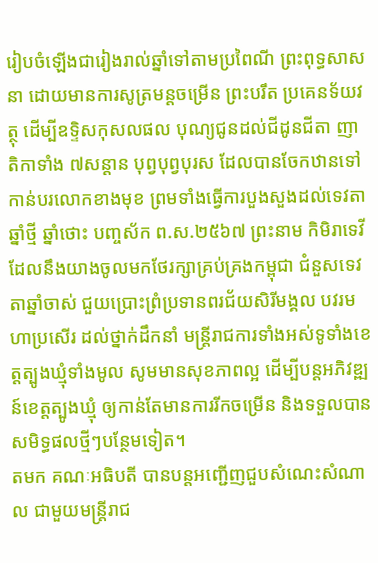រៀបចំឡើងជារៀងរាល់ឆ្នាំទៅតាមប្រពៃណី ព្រះពុទ្ធសាសនា ដោយមានការសូត្រមន្តចម្រើន ព្រះបរឹត ប្រគេនទ័យវត្ថុ ដើម្បីឧទ្ទិសកុសលផល បុណ្យជូនដល់ជីដូនជីតា ញាតិកាទាំង ៧សន្តាន បុព្វបុព្វបុរស ដែលបានចែកឋានទៅកាន់បរលោកខាងមុខ ព្រមទាំងធ្វើការបួងសួងដល់ទេវតាឆ្នាំថ្មី ឆ្នាំថោះ បញ្ចស័ក ព.ស.២៥៦៧ ព្រះនាម កិមិរាទេវី ដែលនឹងយាងចូលមកថែរក្សាគ្រប់គ្រងកម្ពុជា ជំនួសទេវតាឆ្នាំចាស់ ជួយប្រោះព្រំប្រទានពរជ័យសិរីមង្គល បវរមហាប្រសើរ ដល់ថ្នាក់ដឹកនាំ មន្ត្រីរាជការទាំងអស់ទូទាំងខេត្តត្បូងឃ្មុំទាំងមូល សូមមានសុខភាពល្អ ដើម្បីបន្តអភិវឌ្ឍន៍ខេត្តត្បូងឃ្មុំ ឲ្យកាន់តែមានការរីកចម្រើន និងទទួលបានសមិទ្ធផលថ្មីៗបន្ថែមទៀត។
តមក គណៈអធិបតី បានបន្តអញ្ជើញជួបសំណេះសំណាល ជាមួយមន្រ្តីរាជ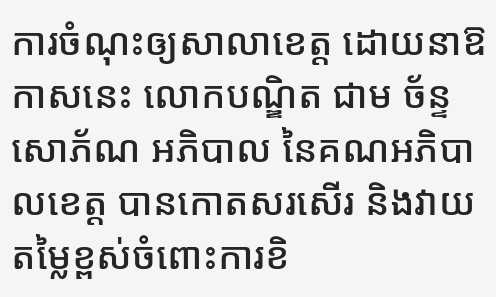ការចំណុះឲ្យសាលាខេត្ត ដោយនាឱកាសនេះ លោកបណ្ឌិត ជាម ច័ន្ទសោភ័ណ អភិបាល នៃគណអភិបាលខេត្ត បានកោតសរសើរ និងវាយតម្លៃខ្ពស់ចំពោះការខិ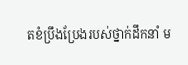តខំប្រឹងប្រែងរបស់ថ្នាក់ដឹកនាំ ម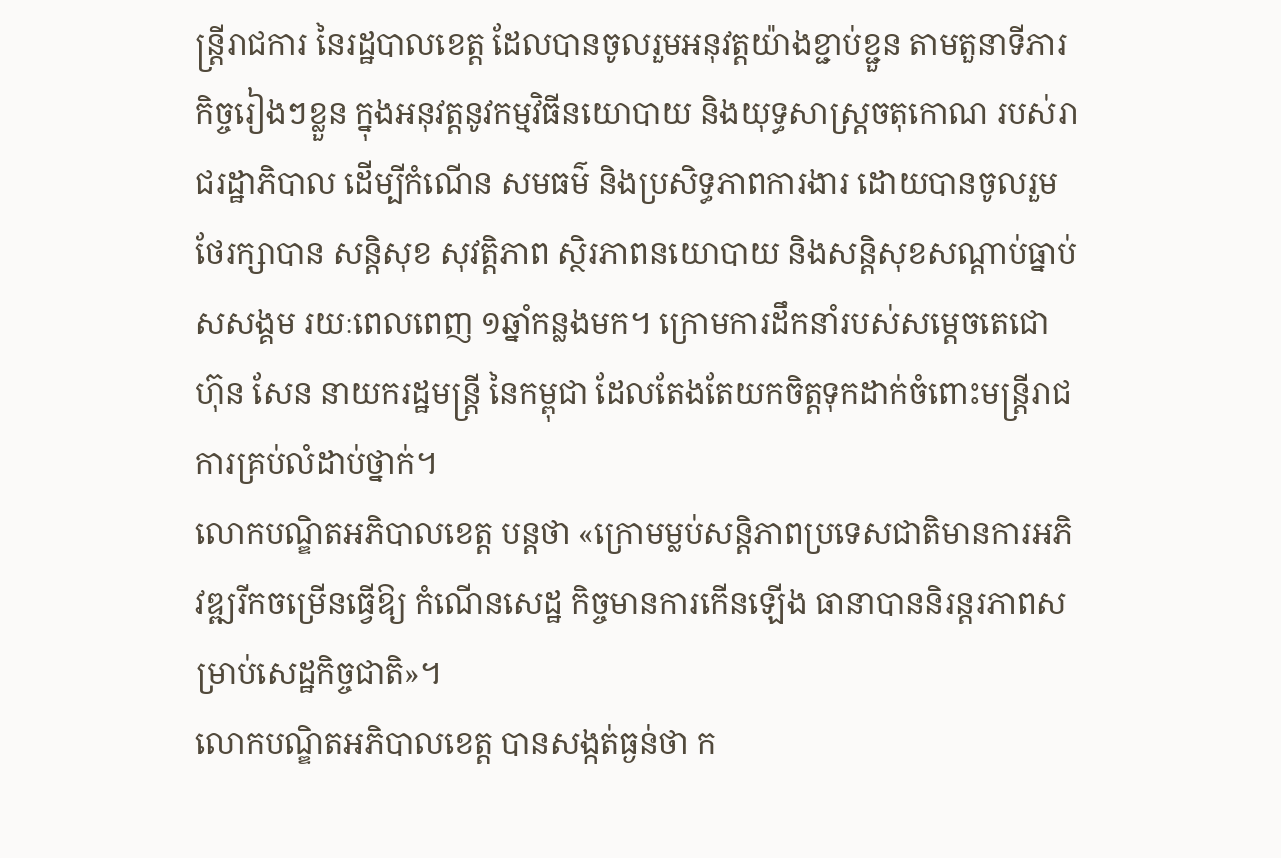ន្ត្រីរាជការ នៃរដ្ឋបាលខេត្ត ដែលបានចូលរួមអនុវត្តយ៉ាងខ្ជាប់ខ្ជួន តាមតួនាទីភារកិច្ចរៀងៗខ្លួន ក្នុងអនុវត្តនូវកម្មវិធីនយោបាយ និងយុទ្ធសាស្រ្តចតុកោណ របស់រាជរដ្ឋាភិបាល ដើម្បីកំណើន សមធម៌ និងប្រសិទ្ធភាពការងារ ដោយបានចូលរួមថែរក្សាបាន សន្តិសុខ សុវត្តិភាព ស្ថិរភាពនយោបាយ និងសន្តិសុខសណ្តាប់ធ្នាប់សសង្គម រយៈពេលពេញ ១ឆ្នាំកន្លងមក។ ក្រោមការដឹកនាំរបស់សម្ដេចតេជោ ហ៊ុន សែន នាយករដ្ឋមន្ត្រី នៃកម្ពុជា ដែលតែងតែយកចិត្តទុកដាក់ចំពោះមន្ត្រីរាជការគ្រប់លំដាប់ថ្នាក់។
លោកបណ្ឌិតអភិបាលខេត្ត បន្តថា «ក្រោមម្លប់សន្តិភាពប្រទេសជាតិមានការអភិវឌ្ឍរីកចម្រើនធ្វើឱ្យ កំណើនសេដ្ឋ កិច្ចមានការកើនឡើង ធានាបាននិរន្តរភាពសម្រាប់សេដ្ឋកិច្ចជាតិ»។
លោកបណ្ឌិតអភិបាលខេត្ត បានសង្កត់ធ្ងន់ថា ក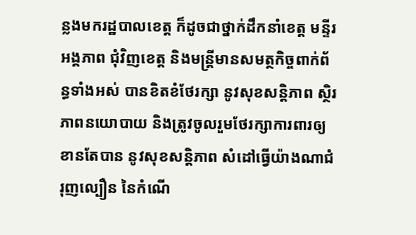ន្លងមករដ្ឋបាលខេត្ត ក៏ដូចជាថ្នាក់ដឹកនាំខេត្ត មន្ទីរ អង្គភាព ជុំវិញខេត្ត និងមន្រ្តីមានសមត្ថកិច្ចពាក់ព័ន្ធទាំងអស់ បានខិតខំថែរក្សា នូវសុខសន្តិភាព ស្ថិរភាពនយោបាយ និងត្រូវចូលរួមថែរក្សាការពារឲ្យខានតែបាន នូវសុខសន្តិភាព សំដៅធ្វើយ៉ាងណាជំរុញល្បឿន នៃកំណើ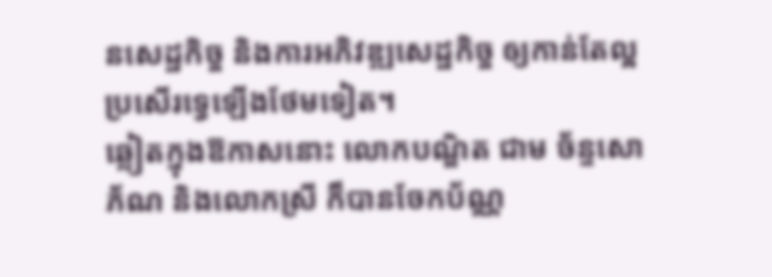នសេដ្ឋកិច្ច និងការអភិវឌ្ឍសេដ្ឋកិច្ច ឲ្យកាន់តែល្អប្រសើរទ្វេឡើងថែមទៀត។
ឆ្លៀតក្នុងឱកាសនោះ លោកបណ្ឌិត ជាម ច័ន្ទសោភ័ណ និងលោកស្រី ក៏បានចែកប័ណ្ណ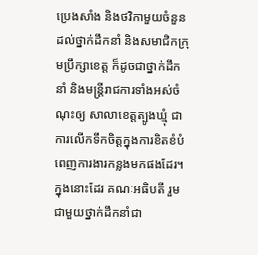ប្រេងសាំង និងថវិកាមួយចំនួន ដល់ថ្នាក់ដឹកនាំ និងសមាជិកក្រុមប្រឹក្សាខេត្ត ក៏ដូចជាថ្នាក់ដឹកនាំ និងមន្ត្រីរាជការទាំងអស់ចំណុះឲ្យ សាលាខេត្តត្បូងឃ្មុំ ជាការលើកទឹកចិត្តក្នុងការខិតខំបំពេញការងារកន្លងមកផងដែរ។
ក្នុងនោះដែរ គណៈអធិបតី រួមជាមួយថ្នាក់ដឹកនាំជា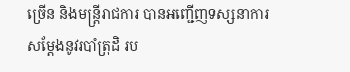ច្រើន និងមន្ត្រីរាជការ បានអញ្ជើញទស្សនាការសម្តែងនូវរបាំត្រុដិ រប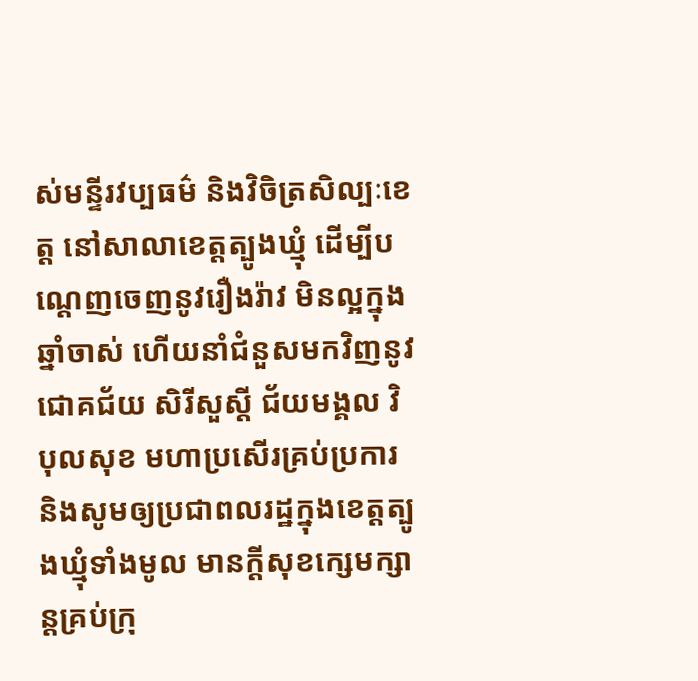ស់មន្ទីរវប្បធម៌ និងវិចិត្រសិល្បៈខេត្ត នៅសាលាខេត្តត្បូងឃ្មុំ ដើម្បីបណ្តេញចេញនូវរឿងរ៉ាវ មិនល្អក្នុងឆ្នាំចាស់ ហើយនាំជំនួសមកវិញនូវជោគជ័យ សិរីសួស្តី ជ័យមង្គល វិបុលសុខ មហាប្រសើរគ្រប់ប្រការ និងសូមឲ្យប្រជាពលរដ្ឋក្នុងខេត្តត្បូងឃ្មុំទាំងមូល មានក្តីសុខក្សេមក្សាន្តគ្រប់ក្រុ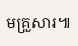មគ្រួសារ៕